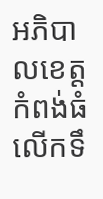អភិបាលខេត្តកំពង់ធំ លើកទឹ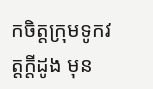កចិត្តក្រុមទូកវត្តក្តីដូង មុន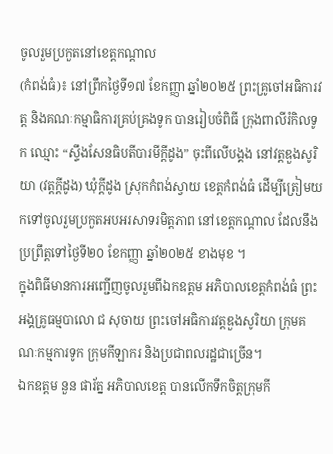ចូលរួមប្រកួតនៅខេត្តកណ្ដាល
(កំពង់ធំ)៖ នៅព្រឹកថ្ងៃទី១៧ ខែកញ្ញា ឆ្នាំ២០២៥ ព្រះគ្រូចៅអធិការវត្ត និងគណៈកម្មាធិការគ្រប់គ្រងទូក បានរៀបចំពិធី ក្រុងពាលីរំកិលទូក ឈ្មោះ “ស្ទឹងសែនធិបតីបារមីក្តីដូង” ចុះពីលើបង្គង នៅវត្តឌួងសូរិយា (វត្តក្តីដូង) ឃុំក្តីដូង ស្រុកកំពង់ស្វាយ ខេត្តកំពង់ធំ ដើម្បីត្រៀមយកទៅចូលរួមប្រកួតអបអរសាទរមិត្តភាព នៅខេត្តកណ្ដាល ដែលនឹងប្រព្រឹត្តទៅថ្ងៃទី២០ ខែកញ្ញា ឆ្នាំ២០២៥ ខាងមុខ ។
ក្នុងពិធីមានការអញ្ជើញចូលរួមពីឯកឧត្តម អភិបាលខេត្តកំពង់ធំ ព្រះអង្គគ្រូធម្មបាលោ ជ សុចាយ ព្រះចៅអធិការវត្តឌួងសូរិយា ក្រុមគណៈកម្មការទូក ក្រុមកីឡាករ និងប្រជាពលរដ្ឋជាច្រើន។
ឯកឧត្តម នួន ផារ័ត្ន អភិបាលខេត្ត បានលើកទឹកចិត្តក្រុមកី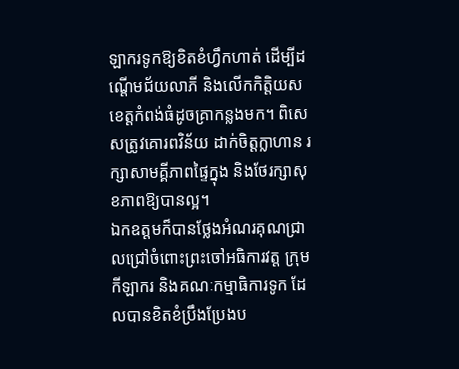ឡាករទូកឱ្យខិតខំហ្វឹកហាត់ ដើម្បីដណ្តើមជ័យលាភី និងលើកកិត្តិយសខេត្តកំពង់ធំដូចគ្រាកន្លងមក។ ពិសេសត្រូវគោរពវិន័យ ដាក់ចិត្តក្លាហាន រក្សាសាមគ្គីភាពផ្ទៃក្នុង និងថែរក្សាសុខភាពឱ្យបានល្អ។
ឯកឧត្តមក៏បានថ្លែងអំណរគុណជ្រាលជ្រៅចំពោះព្រះចៅអធិការវត្ត ក្រុមកីឡាករ និងគណៈកម្មាធិការទូក ដែលបានខិតខំប្រឹងប្រែងប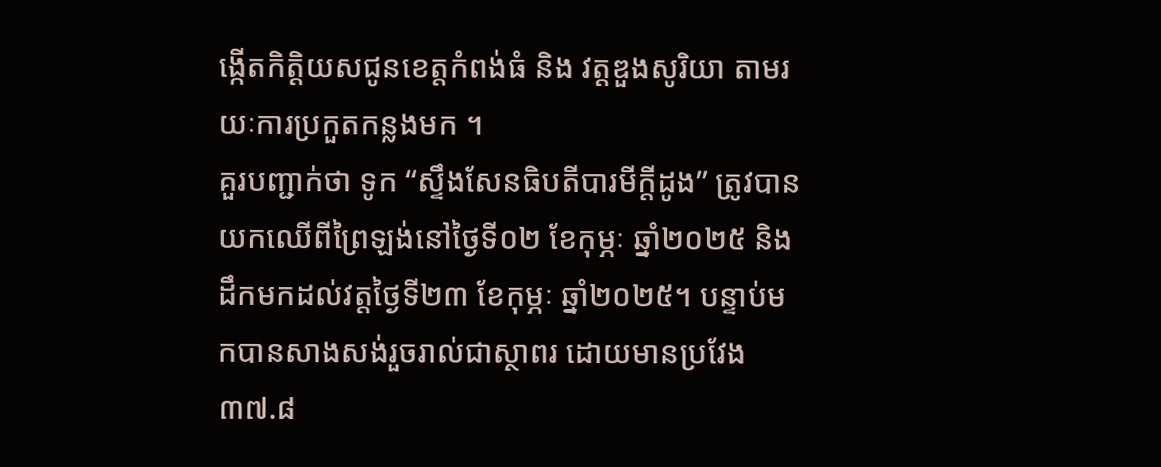ង្កើតកិត្តិយសជូនខេត្តកំពង់ធំ និង វត្តឌួងសូរិយា តាមរយៈការប្រកួតកន្លងមក ។
គួរបញ្ជាក់ថា ទូក “ស្ទឹងសែនធិបតីបារមីក្តីដូង” ត្រូវបានយកឈើពីព្រៃឡង់នៅថ្ងៃទី០២ ខែកុម្ភៈ ឆ្នាំ២០២៥ និងដឹកមកដល់វត្តថ្ងៃទី២៣ ខែកុម្ភៈ ឆ្នាំ២០២៥។ បន្ទាប់មកបានសាងសង់រួចរាល់ជាស្ថាពរ ដោយមានប្រវែង ៣៧.៨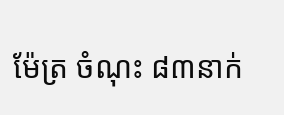ម៉ែត្រ ចំណុះ ៨៣នាក់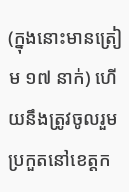(ក្នុងនោះមានត្រៀម ១៧ នាក់) ហើយនឹងត្រូវចូលរួមប្រកួតនៅខេត្តក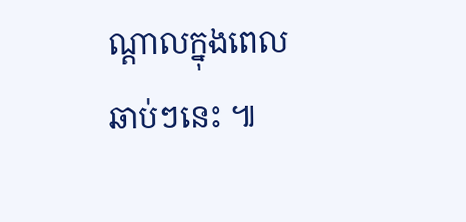ណ្ដាលក្នុងពេលឆាប់ៗនេះ ៕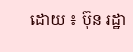ដោយ ៖ ប៊ុន រដ្ឋា